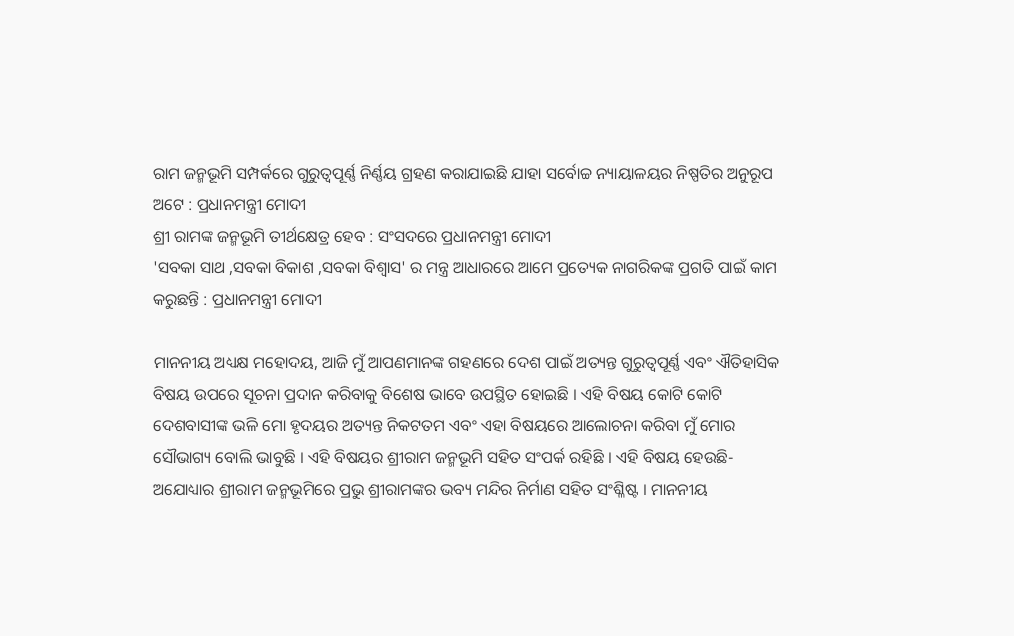ରାମ ଜନ୍ମଭୂମି ସମ୍ପର୍କରେ ଗୁରୁତ୍ୱପୂର୍ଣ୍ଣ ନିର୍ଣ୍ଣୟ ଗ୍ରହଣ କରାଯାଇଛି ଯାହା ସର୍ବୋଚ୍ଚ ନ୍ୟାୟାଳୟର ନିଷ୍ପତିର ଅନୁରୂପ ଅଟେ : ପ୍ରଧାନମନ୍ତ୍ରୀ ମୋଦୀ
ଶ୍ରୀ ରାମଙ୍କ ଜନ୍ମଭୂମି ତୀର୍ଥକ୍ଷେତ୍ର ହେବ : ସଂସଦରେ ପ୍ରଧାନମନ୍ତ୍ରୀ ମୋଦୀ
'ସବକା ସାଥ ,ସବକା ବିକାଶ ,ସବକା ବିଶ୍ୱାସ' ର ମନ୍ତ୍ର ଆଧାରରେ ଆମେ ପ୍ରତ୍ୟେକ ନାଗରିକଙ୍କ ପ୍ରଗତି ପାଇଁ କାମ କରୁଛନ୍ତି : ପ୍ରଧାନମନ୍ତ୍ରୀ ମୋଦୀ

ମାନନୀୟ ଅଧ୍ୟକ୍ଷ ମହୋଦୟ, ଆଜି ମୁଁ ଆପଣମାନଙ୍କ ଗହଣରେ ଦେଶ ପାଇଁ ଅତ୍ୟନ୍ତ ଗୁରୁତ୍ୱପୂର୍ଣ୍ଣ ଏବଂ ଐତିହାସିକ ବିଷୟ ଉପରେ ସୂଚନା ପ୍ରଦାନ କରିବାକୁ ବିଶେଷ ଭାବେ ଉପସ୍ଥିତ ହୋଇଛି । ଏହି ବିଷୟ କୋଟି କୋଟି ଦେଶବାସୀଙ୍କ ଭଳି ମୋ ହୃଦୟର ଅତ୍ୟନ୍ତ ନିକଟତମ ଏବଂ ଏହା ବିଷୟରେ ଆଲୋଚନା କରିବା ମୁଁ ମୋର ସୌଭାଗ୍ୟ ବୋଲି ଭାବୁଛି । ଏହି ବିଷୟର ଶ୍ରୀରାମ ଜନ୍ମଭୂମି ସହିତ ସଂପର୍କ ରହିଛି । ଏହି ବିଷୟ ହେଉଛି- ଅଯୋଧ୍ୟାର ଶ୍ରୀରାମ ଜନ୍ମଭୂମିରେ ପ୍ରଭୁ ଶ୍ରୀରାମଙ୍କର ଭବ୍ୟ ମନ୍ଦିର ନିର୍ମାଣ ସହିତ ସଂଶ୍ଳିଷ୍ଟ । ମାନନୀୟ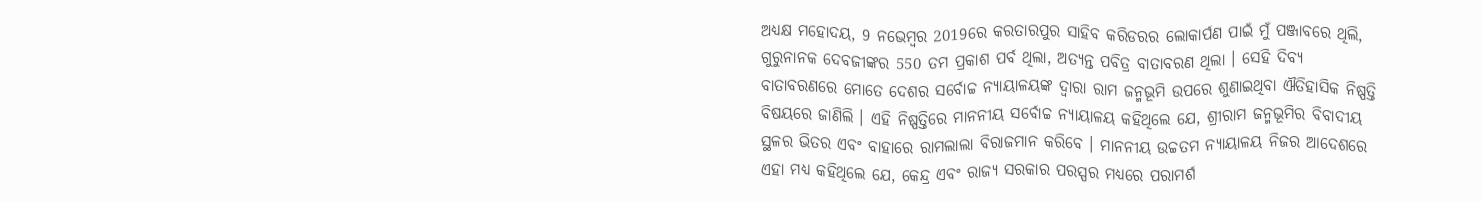ଅଧ୍ୟକ୍ଷ ମହୋଦୟ, 9 ନଭେମ୍ବର 2019ରେ କରତାରପୁର ସାହିବ କରିଡରର ଲୋକାର୍ପଣ ପାଇଁ ମୁଁ ପଞ୍ଜାବରେ ଥିଲି, ଗୁରୁନାନକ ଦେବଜୀଙ୍କର 550 ତମ ପ୍ରକାଶ ପର୍ବ ଥିଲା, ଅତ୍ୟନ୍ତ ପବିତ୍ର ବାତାବରଣ ଥିଲା । ସେହି ଦିବ୍ୟ ବାତାବରଣରେ ମୋତେ ଦେଶର ସର୍ବୋଚ୍ଚ ନ୍ୟାୟାଳୟଙ୍କ ଦ୍ୱାରା ରାମ ଜନ୍ମଭୂମି ଉପରେ ଶୁଣାଇଥିବା ଐତିହାସିକ ନିଷ୍ପତ୍ତି ବିଷୟରେ ଜାଣିଲି । ଏହି ନିଷ୍ପତ୍ତିରେ ମାନନୀୟ ସର୍ବୋଚ୍ଚ ନ୍ୟାୟାଳୟ କହିଥିଲେ ଯେ, ଶ୍ରୀରାମ ଜନ୍ମଭୂମିର ବିବାଦୀୟ ସ୍ଥଳର ଭିତର ଏବଂ ବାହାରେ ରାମଲାଲା ବିରାଜମାନ କରିବେ । ମାନନୀୟ ଉଚ୍ଚତମ ନ୍ୟାୟାଳୟ ନିଜର ଆଦେଶରେ ଏହା ମଧ୍ୟ କହିଥିଲେ ଯେ, କେନ୍ଦ୍ର ଏବଂ ରାଜ୍ୟ ସରକାର ପରସ୍ପର ମଧ୍ୟରେ ପରାମର୍ଶ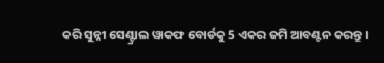କରି ସୁନ୍ନୀ ସେଣ୍ଟ୍ରାଲ ୱାକଫ ବୋର୍ଡକୁ 5 ଏକର ଜମି ଆବଣ୍ଟନ କରନ୍ତୁ ।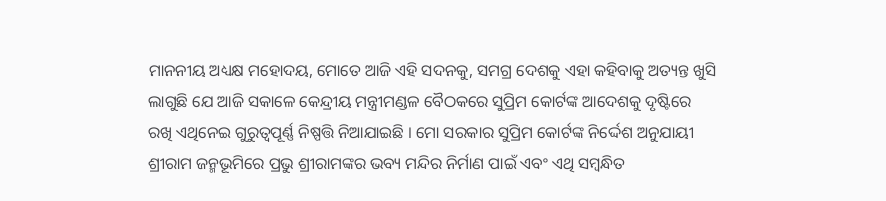ମାନନୀୟ ଅଧ୍ୟକ୍ଷ ମହୋଦୟ, ମୋତେ ଆଜି ଏହି ସଦନକୁ, ସମଗ୍ର ଦେଶକୁ ଏହା କହିବାକୁ ଅତ୍ୟନ୍ତ ଖୁସି ଲାଗୁଛି ଯେ ଆଜି ସକାଳେ କେନ୍ଦ୍ରୀୟ ମନ୍ତ୍ରୀମଣ୍ଡଳ ବୈଠକରେ ସୁପ୍ରିମ କୋର୍ଟଙ୍କ ଆଦେଶକୁ ଦୃଷ୍ଟିରେ ରଖି ଏଥିନେଇ ଗୁରୁତ୍ୱପୂର୍ଣ୍ଣ ନିଷ୍ପତ୍ତି ନିଆଯାଇଛି । ମୋ ସରକାର ସୁପ୍ରିମ କୋର୍ଟଙ୍କ ନିର୍ଦ୍ଦେଶ ଅନୁଯାୟୀ ଶ୍ରୀରାମ ଜନ୍ମଭୂମିରେ ପ୍ରଭୁ ଶ୍ରୀରାମଙ୍କର ଭବ୍ୟ ମନ୍ଦିର ନିର୍ମାଣ ପାଇଁ ଏବଂ ଏଥି ସମ୍ବନ୍ଧିତ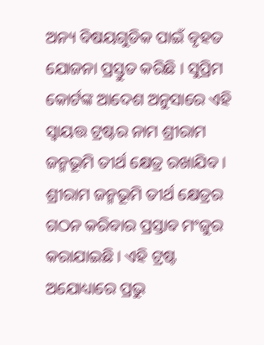ଅନ୍ୟ ବିଷୟଗୁଡିକ ପାଇଁ ବୃହତ ଯୋଜନା ପ୍ରସ୍ତୁତ କରିଛି । ସୁପ୍ରିମ କୋର୍ଟଙ୍କ ଆଦେଶ ଅନୁସାରେ ଏହି ସ୍ୱାୟତ୍ତ ଟ୍ରଷ୍ଟର ନାମ ଶ୍ରୀରାମ ଜନ୍ମଭୂମି ତୀର୍ଥ କ୍ଷେତ୍ର ରଖାଯିବ । ଶ୍ରୀରାମ ଜନ୍ମଭୂମି ତୀର୍ଥ କ୍ଷେତ୍ରର ଗଠନ କରିବାର ପ୍ରସ୍ତାବ ମଂଜୁର କରାଯାଇଛି । ଏହି ଟ୍ରଷ୍ଟ ଅଯୋଧ୍ୟାରେ ପ୍ରଭୁ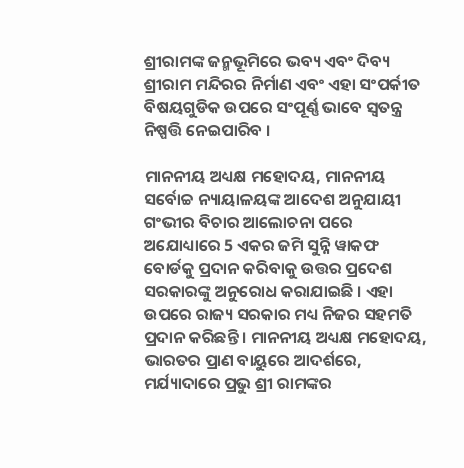ଶ୍ରୀରାମଙ୍କ ଜନ୍ମଭୂମିରେ ଭବ୍ୟ ଏବଂ ଦିବ୍ୟ ଶ୍ରୀରାମ ମନ୍ଦିରର ନିର୍ମାଣ ଏବଂ ଏହା ସଂପର୍କୀତ ବିଷୟଗୁଡିକ ଉପରେ ସଂପୂର୍ଣ୍ଣ ଭାବେ ସ୍ୱତନ୍ତ୍ର ନିଷ୍ପତ୍ତି ନେଇପାରିବ ।

ମାନନୀୟ ଅଧ୍ୟକ୍ଷ ମହୋଦୟ, ମାନନୀୟ ସର୍ବୋଚ୍ଚ ନ୍ୟାୟାଳୟଙ୍କ ଆଦେଶ ଅନୁଯାୟୀ ଗଂଭୀର ବିଚାର ଆଲୋଚନା ପରେ ଅଯୋଧ୍ୟାରେ 5 ଏକର ଜମି ସୁନ୍ନି ୱାକଫ ବୋର୍ଡକୁ ପ୍ରଦାନ କରିବାକୁ ଉତ୍ତର ପ୍ରଦେଶ ସରକାରଙ୍କୁ ଅନୁରୋଧ କରାଯାଇଛି । ଏହା ଉପରେ ରାଜ୍ୟ ସରକାର ମଧ୍ୟ ନିଜର ସହମତି ପ୍ରଦାନ କରିଛନ୍ତି । ମାନନୀୟ ଅଧ୍ୟକ୍ଷ ମହୋଦୟ, ଭାରତର ପ୍ରାଣ ବାୟୁରେ ଆଦର୍ଶରେ, ମର୍ଯ୍ୟାଦାରେ ପ୍ରଭୁ ଶ୍ରୀ ରାମଙ୍କର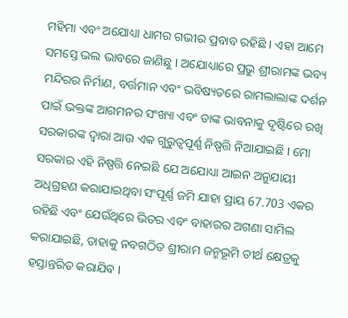ମହିମା ଏବଂ ଅଯୋଧ୍ୟା ଧାମର ଗଭୀର ପ୍ରବାବ ରହିଛି । ଏହା ଆମେ ସମସ୍ତେ ଭଲ ଭାବରେ ଜାଣିଛୁ । ଅଯୋଧ୍ୟାରେ ପ୍ରଭୁ ଶ୍ରୀରାମଙ୍କ ଭବ୍ୟ ମନ୍ଦିରର ନିର୍ମାଣ, ବର୍ତ୍ତମାନ ଏବଂ ଭବିଷ୍ୟତରେ ରାମଲାଲାଙ୍କ ଦର୍ଶନ ପାଇଁ ଭକ୍ତଙ୍କ ଆଗମନର ସଂଖ୍ୟା ଏବଂ ତାଙ୍କ ଭାବନାକୁ ଦୃଷ୍ଟିରେ ରଖି ସରକାରଙ୍କ ଦ୍ୱାରା ଆଉ ଏକ ଗୁରୁତ୍ୱପୂର୍ଣ୍ଣ ନିଷ୍ପତ୍ତି ନିଆଯାଇଛି । ମୋ ସରକାର ଏହି ନିଷ୍ପତ୍ତି ନେଇଛି ଯେ ଅଯୋଧ୍ୟା ଆଇନ ଅନୁଯାୟୀ ଅଧିଗ୍ରହଣ କରାଯାଇଥିବା ସଂପୂର୍ଣ୍ଣ ଜମି ଯାହା ପ୍ରାୟ 67.703 ଏକର ରହିଛି ଏବଂ ଯେଉଁଥିରେ ଭିତର ଏବଂ ବାହାରର ଅଗଣା ସାମିଲ କରାଯାଇଛି, ତାହାକୁ ନବଗଠିତ ଶ୍ରୀରାମ ଜନ୍ମଭୂମି ତୀର୍ଥ କ୍ଷେତ୍ରକୁ ହସ୍ତାନ୍ତରିତ କରାଯିବ ।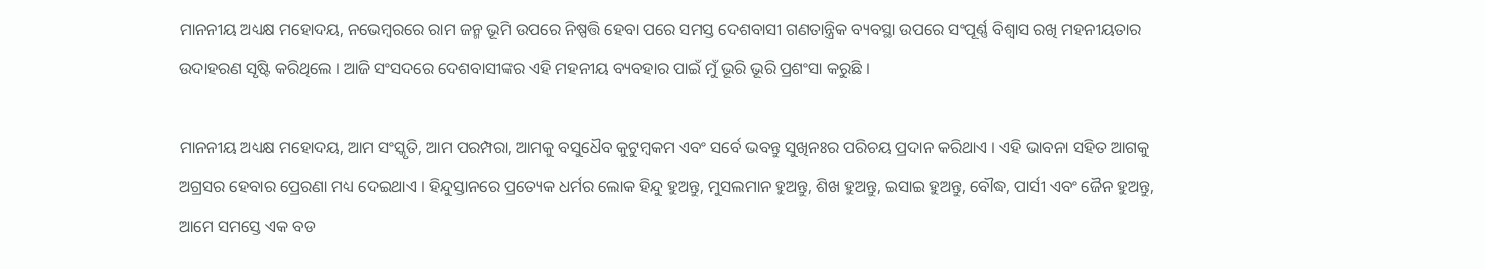ମାନନୀୟ ଅଧ୍ୟକ୍ଷ ମହୋଦୟ, ନଭେମ୍ବରରେ ରାମ ଜନ୍ମ ଭୂମି ଉପରେ ନିଷ୍ପତ୍ତି ହେବା ପରେ ସମସ୍ତ ଦେଶବାସୀ ଗଣତାନ୍ତ୍ରିକ ବ୍ୟବସ୍ଥା ଉପରେ ସଂପୂର୍ଣ୍ଣ ବିଶ୍ୱାସ ରଖି ମହନୀୟତାର ଉଦାହରଣ ସୃଷ୍ଟି କରିଥିଲେ । ଆଜି ସଂସଦରେ ଦେଶବାସୀଙ୍କର ଏହି ମହନୀୟ ବ୍ୟବହାର ପାଇଁ ମୁଁ ଭୂରି ଭୂରି ପ୍ରଶଂସା କରୁଛି ।

ମାନନୀୟ ଅଧ୍ୟକ୍ଷ ମହୋଦୟ, ଆମ ସଂସ୍କୃତି, ଆମ ପରମ୍ପରା, ଆମକୁ ବସୁଧୈବ କୁଟୁମ୍ବକମ ଏବଂ ସର୍ବେ ଭବନ୍ତୁ ସୁଖିନଃର ପରିଚୟ ପ୍ରଦାନ କରିଥାଏ । ଏହି ଭାବନା ସହିତ ଆଗକୁ ଅଗ୍ରସର ହେବାର ପ୍ରେରଣା ମଧ୍ୟ ଦେଇଥାଏ । ହିନ୍ଦୁସ୍ତାନରେ ପ୍ରତ୍ୟେକ ଧର୍ମର ଲୋକ ହିନ୍ଦୁ ହୁଅନ୍ତୁ, ମୁସଲମାନ ହୁଅନ୍ତୁ, ଶିଖ ହୁଅନ୍ତୁ, ଇସାଇ ହୁଅନ୍ତୁ, ବୌଦ୍ଧ, ପାର୍ସୀ ଏବଂ ଜୈନ ହୁଅନ୍ତୁ, ଆମେ ସମସ୍ତେ ଏକ ବଡ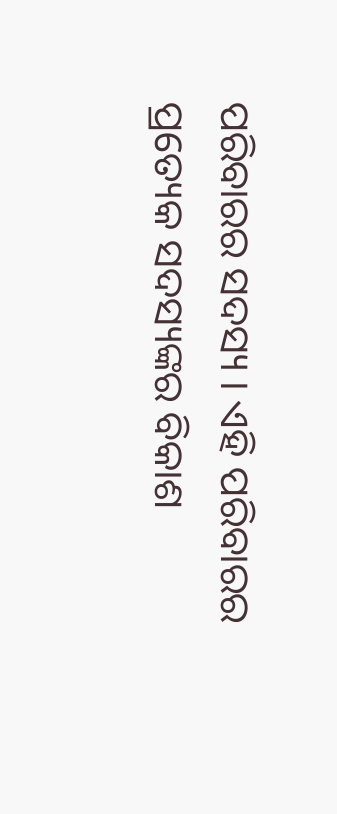ପରିବାରର ସଦସ୍ୟ । ଏହି ପରିବାରର ପ୍ରତ୍ୟେକ ସଦସ୍ୟଙ୍କର ବିକାଶ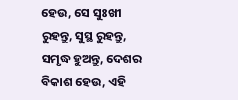ହେଉ, ସେ ସୁଃଖୀ ରୁହନ୍ତୁ, ସୁସ୍ଥ ରୁହନ୍ତୁ, ସମୃଦ୍ଧ ହୁଅନ୍ତୁ, ଦେଶର ବିକାଶ ହେଉ, ଏହି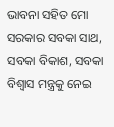ଭାବନା ସହିତ ମୋ ସରକାର ସବକା ସାଥ, ସବକା ବିକାଶ, ସବକା ବିଶ୍ୱାସ ମନ୍ତ୍ରକୁ ନେଇ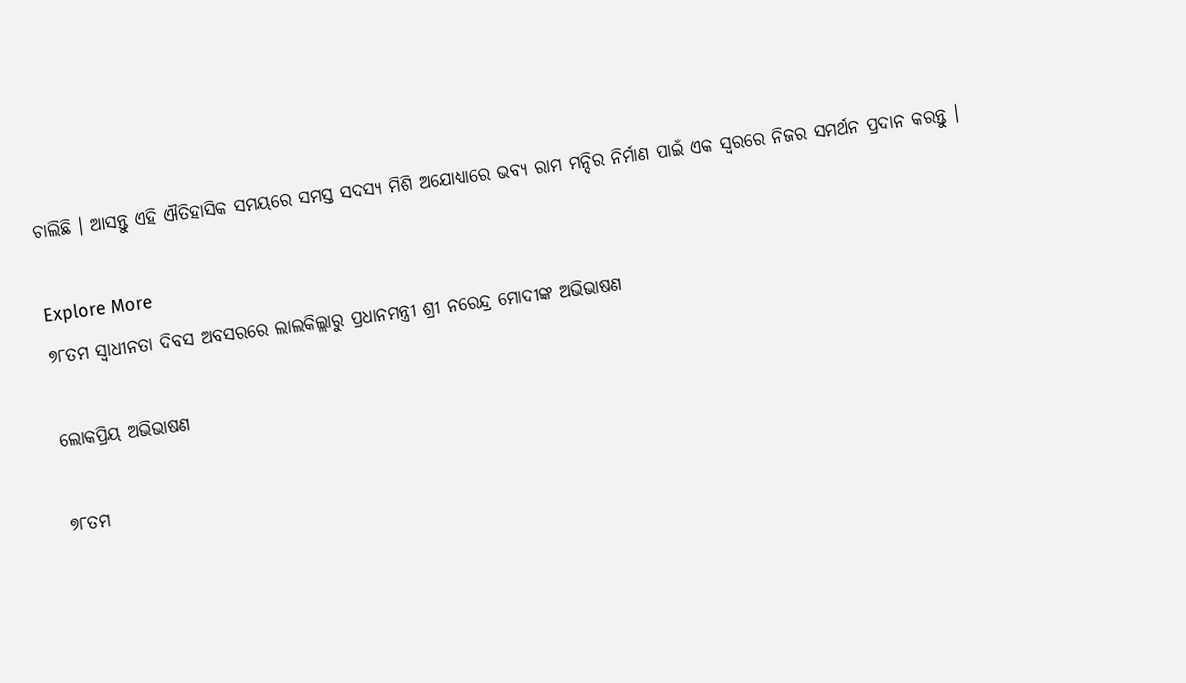ଚାଲିଛି । ଆସନ୍ତୁ ଏହି ଐତିହାସିକ ସମୟରେ ସମସ୍ତ ସଦସ୍ୟ ମିଶି ଅଯୋଧ୍ୟାରେ ଭବ୍ୟ ରାମ ମନ୍ଦିର ନିର୍ମାଣ ପାଇଁ ଏକ ସ୍ୱରରେ ନିଜର ସମର୍ଥନ ପ୍ରଦାନ କରନ୍ତୁ ।

Explore More
୭୮ତମ ସ୍ୱାଧୀନତା ଦିବସ ଅବସରରେ ଲାଲକିଲ୍ଲାରୁ ପ୍ରଧାନମନ୍ତ୍ରୀ ଶ୍ରୀ ନରେନ୍ଦ୍ର ମୋଦୀଙ୍କ ଅଭିଭାଷଣ

ଲୋକପ୍ରିୟ ଅଭିଭାଷଣ

୭୮ତମ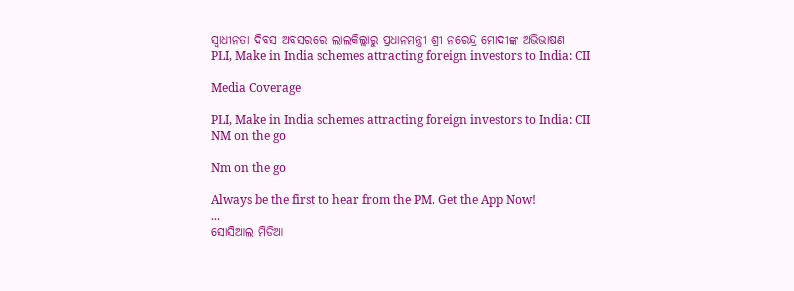ସ୍ୱାଧୀନତା ଦିବସ ଅବସରରେ ଲାଲକିଲ୍ଲାରୁ ପ୍ରଧାନମନ୍ତ୍ରୀ ଶ୍ରୀ ନରେନ୍ଦ୍ର ମୋଦୀଙ୍କ ଅଭିଭାଷଣ
PLI, Make in India schemes attracting foreign investors to India: CII

Media Coverage

PLI, Make in India schemes attracting foreign investors to India: CII
NM on the go

Nm on the go

Always be the first to hear from the PM. Get the App Now!
...
ସୋସିଆଲ ମିଡିଆ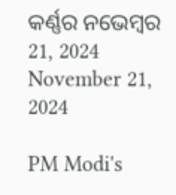କର୍ଣ୍ଣର ନଭେମ୍ବର 21, 2024
November 21, 2024

PM Modi's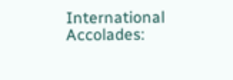International Accolades: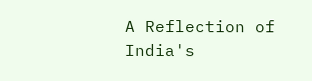A Reflection of India's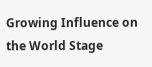Growing Influence on the World Stage